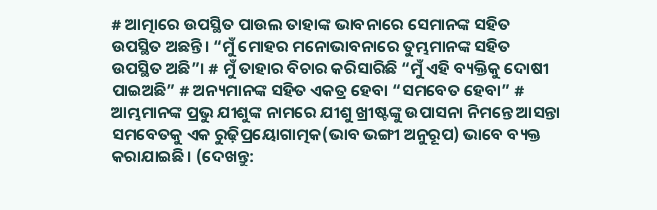# ଆତ୍ମାରେ ଉପସ୍ଥିତ ପାଉଲ ତାହାଙ୍କ ଭାବନାରେ ସେମାନଙ୍କ ସହିତ ଉପସ୍ଥିତ ଅଛନ୍ତି। “ମୁଁ ମୋହର ମନୋଭାବନାରେ ତୁମ୍ଭମାନଙ୍କ ସହିତ ଉପସ୍ଥିତ ଅଛି”। # ମୁଁ ତାହାର ବିଚାର କରିସାରିଛି “ମୁଁ ଏହି ବ୍ୟକ୍ତିକୁ ଦୋଷୀ ପାଇଅଛି” # ଅନ୍ୟମାନଙ୍କ ସହିତ ଏକତ୍ର ହେବା “ସମବେତ ହେବା” # ଆମ୍ଭମାନଙ୍କ ପ୍ରଭୁ ଯୀଶୁଙ୍କ ନାମରେ ଯୀଶୁ ଖ୍ରୀଷ୍ଟଙ୍କୁ ଉପାସନା ନିମନ୍ତେ ଆସନ୍ତା ସମବେତକୁ ଏକ ରୁଢ଼ିପ୍ରୟୋଗାତ୍ମକ(ଭାବ ଭଙ୍ଗୀ ଅନୁରୂପ) ଭାବେ ବ୍ୟକ୍ତ କରାଯାଇଛି। (ଦେଖନ୍ତୁ: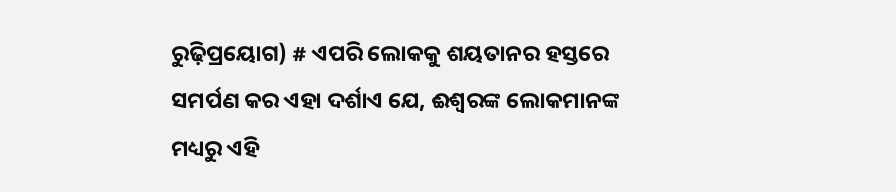ରୁଢ଼ିପ୍ରୟୋଗ) # ଏପରି ଲୋକକୁ ଶୟତାନର ହସ୍ତରେ ସମର୍ପଣ କର ଏହା ଦର୍ଶାଏ ଯେ, ଈଶ୍ଵରଙ୍କ ଲୋକମାନଙ୍କ ମଧ୍ୟରୁ ଏହି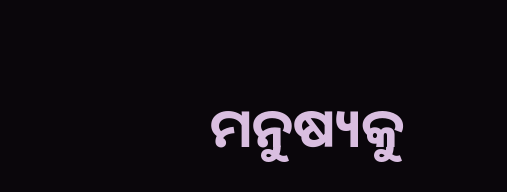ମନୁଷ୍ୟକୁ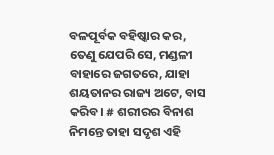ବଳପୂର୍ବକ ବହିଷ୍କାର କର, ତେଣୁ ଯେପରି ସେ, ମଣ୍ଡଳୀ ବାହାରେ ଜଗତରେ, ଯାହା ଶୟତାନର ରାଜ୍ୟ ଅଟେ, ବାସ କରିବ। # ଶରୀରର ବିନାଶ ନିମନ୍ତେ ତାହା ସଦୃଶ ଏହି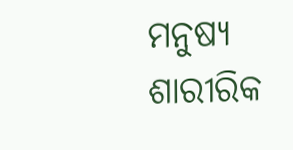ମନୁଷ୍ୟ ଶାରୀରିକ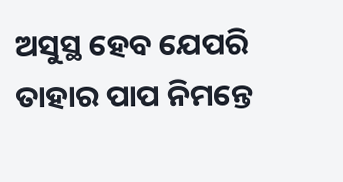ଅସୁସ୍ଥ ହେବ ଯେପରି ତାହାର ପାପ ନିମନ୍ତେ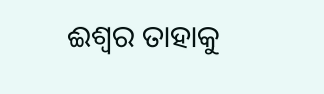ଈଶ୍ଵର ତାହାକୁ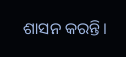ଶାସନ କରନ୍ତି।